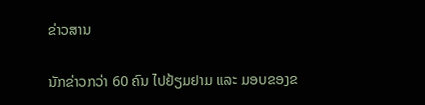ຂ່າວສານ

ນັກຂ່າວກວ່າ 60 ຄົນ ໄປຢ້ຽມຢາມ ແລະ ມອບຂອງຂ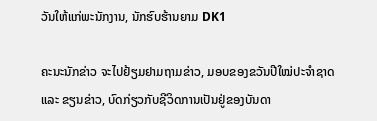ວັນໃຫ້ແກ່ພະນັກງານ, ນັກຮົບຮ້ານຍາມ DK1

ຄະນະນັກຂ່າວ ຈະໄປຢ້ຽມຢາມຖາມຂ່າວ, ມອບຂອງຂວັນປີໃໝ່ປະຈໍາຊາດ ແລະ ຂຽນຂ່າວ, ບົດກ່ຽວກັບຊີວິດການເປັນຢູ່ຂອງບັນດາ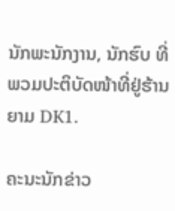ນັກພະນັກງານ, ນັກຮົບ ທີ່ພວມປະຕິບັດໜ້າທີ່ຢູ່ຮ້ານຍາມ DK1.

ຄະນະນັກຂ່າວ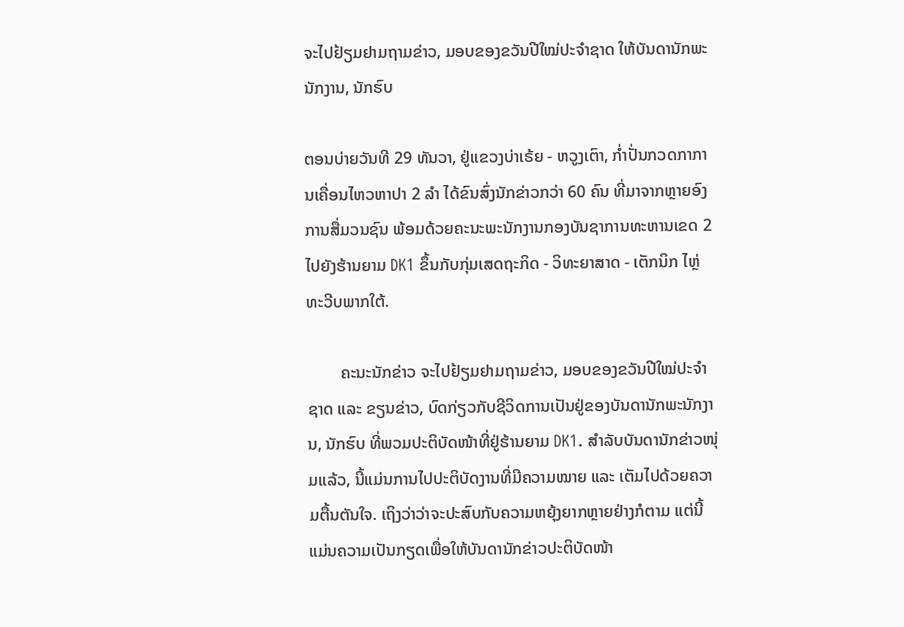ຈະໄປຢ້ຽມຢາມຖາມຂ່າວ, ມອບຂອງຂວັນປີໃໝ່ປະຈໍາຊາດ ໃຫ້ບັນດານັກພະນັກງານ, ນັກຮົບ

ຕອນບ່າຍວັນທີ 29 ທັນວາ, ຢູ່ແຂວງບ່າເຣ້ຍ - ຫວູງເຕົາ, ກໍ່າປັ່ນກວດກາການເຄື່ອນໄຫວຫາປາ 2 ລໍາ ໄດ້ຂົນສົ່ງນັກຂ່າວກວ່າ 60 ຄົນ ທີ່ມາຈາກຫຼາຍອົງການສື່ມວນຊົນ ພ້ອມດ້ວຍຄະນະພະນັກງານກອງບັນຊາການທະຫານເຂດ 2 ໄປຍັງຮ້ານຍາມ DK1 ຂຶ້ນກັບກຸ່ມເສດຖະກິດ - ວິທະຍາສາດ - ເຕັກນິກ ໄຫຼ່ທະວີບພາກໃຕ້.

        ຄະນະນັກຂ່າວ ຈະໄປຢ້ຽມຢາມຖາມຂ່າວ, ມອບຂອງຂວັນປີໃໝ່ປະຈໍາຊາດ ແລະ ຂຽນຂ່າວ, ບົດກ່ຽວກັບຊີວິດການເປັນຢູ່ຂອງບັນດານັກພະນັກງານ, ນັກຮົບ ທີ່ພວມປະຕິບັດໜ້າທີ່ຢູ່ຮ້ານຍາມ DK1. ສໍາລັບບັນດານັກຂ່າວໜຸ່ມແລ້ວ, ນີ້ແມ່ນການໄປປະຕິບັດງານທີ່ມີຄວາມໝາຍ ແລະ ເຕັມໄປດ້ວຍຄວາມຕື້ນຕັນໃຈ. ເຖິງວ່າວ່າຈະປະສົບກັບຄວາມຫຍຸ້ງຍາກຫຼາຍຢ່າງກໍຕາມ ແຕ່ນີ້ແມ່ນຄວາມເປັນກຽດເພື່ອໃຫ້ບັນດານັກຂ່າວປະຕິບັດໜ້າ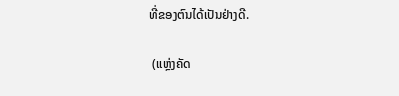ທີ່ຂອງຕົນໄດ້ເປັນຢ່າງດີ.

 (ແຫຼ່ງຄັດ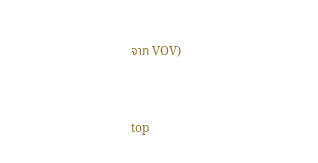ຈາກ VOV)


top